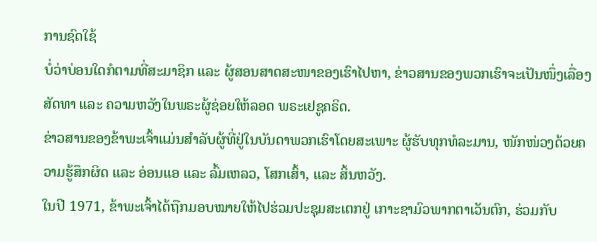ການຊົດໃຊ້
ບໍ່ວ່າບ່ອນໃດກໍຕາມທີ່ສະມາຊິກ ແລະ ຜູ້ສອນສາດສະໜາຂອງເຮົາໄປຫາ, ຂ່າວສານຂອງພວກເຮົາຈະເປັນໜຶ່ງເລື່ອງສັດທາ ແລະ ຄວາມຫວັງໃນພຣະຜູ້ຊ່ອຍໃຫ້ລອດ ພຣະເຢຊູຄຣິດ.
ຂ່າວສານຂອງຂ້າພະເຈົ້າແມ່ນສຳລັບຜູ້ທີ່ຢູ່ໃນບັນດາພວກເຮົາໂດຍສະເພາະ ຜູ້ຮັບທຸກທໍລະມານ, ໜັກໜ່ວງດ້ວຍຄວາມຮູ້ສຶກຜິດ ແລະ ອ່ອນແອ ແລະ ລົ້ມເຫລວ, ໂສກເສົ້າ, ແລະ ສິ້ນຫວັງ.
ໃນປີ 1971, ຂ້າພະເຈົ້າໄດ້ຖືກມອບໝາຍໃຫ້ໄປຮ່ວມປະຊຸມສະເຕກຢູ່ ເກາະຊາມົວພາກຕາເວັນຕົກ, ຮ່ວມກັບ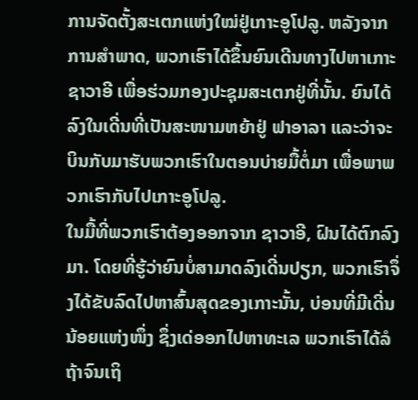ການຈັດຕັ້ງສະເຕກແຫ່ງໃໝ່ຢູ່ເກາະອູໂປລູ. ຫລັງຈາກການສຳພາດ, ພວກເຮົາໄດ້ຂຶ້ນຍົນເດີນທາງໄປຫາເກາະຊາວາອີ ເພື່ອຮ່ວມກອງປະຊຸມສະເຕກຢູ່ທີ່ນັ້ນ. ຍົນໄດ້ລົງໃນເດີ່ນທີ່ເປັນສະໜາມຫຍ້າຢູ່ ຟາອາລາ ແລະວ່າຈະບິນກັບມາຮັບພວກເຮົາໃນຕອນບ່າຍມື້ຕໍ່ມາ ເພື່ອພາພວກເຮົາກັບໄປເກາະອູໂປລູ.
ໃນມື້ທີ່ພວກເຮົາຕ້ອງອອກຈາກ ຊາວາອີ, ຝົນໄດ້ຕົກລົງມາ. ໂດຍທີ່ຮູ້ວ່າຍົນບໍ່ສາມາດລົງເດີ່ນປຽກ, ພວກເຮົາຈຶ່ງໄດ້ຂັບລົດໄປຫາສົ້ນສຸດຂອງເກາະນັ້ນ, ບ່ອນທີ່ມີເດີ່ນນ້ອຍແຫ່ງໜຶ່ງ ຊຶ່ງເດ່ອອກໄປຫາທະເລ ພວກເຮົາໄດ້ລໍຖ້າຈົນເຖິ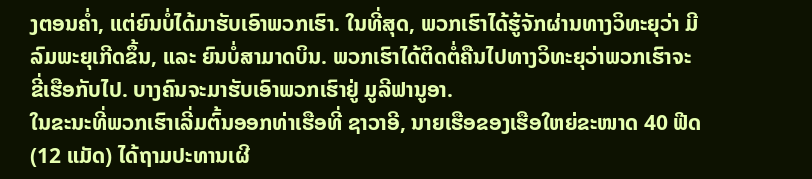ງຕອນຄ່ຳ, ແຕ່ຍົນບໍ່ໄດ້ມາຮັບເອົາພວກເຮົາ. ໃນທີ່ສຸດ, ພວກເຮົາໄດ້ຮູ້ຈັກຜ່ານທາງວິທະຍຸວ່າ ມີລົມພະຍຸເກີດຂຶ້ນ, ແລະ ຍົນບໍ່ສາມາດບິນ. ພວກເຮົາໄດ້ຕິດຕໍ່ຄືນໄປທາງວິທະຍຸວ່າພວກເຮົາຈະຂີ່ເຮືອກັບໄປ. ບາງຄົນຈະມາຮັບເອົາພວກເຮົາຢູ່ ມູລີຟານູອາ.
ໃນຂະນະທີ່ພວກເຮົາເລີ່ມຕົ້ນອອກທ່າເຮືອທີ່ ຊາວາອີ, ນາຍເຮືອຂອງເຮືອໃຫຍ່ຂະໜາດ 40 ຟີດ (12 ແມັດ) ໄດ້ຖາມປະທານເຜີ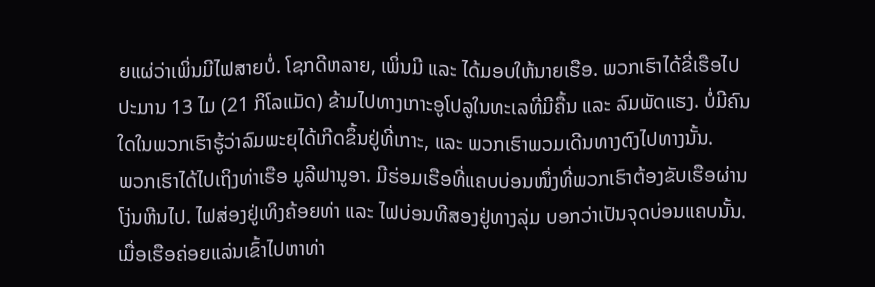ຍແຜ່ວ່າເພິ່ນມີໄຟສາຍບໍ່. ໂຊກດີຫລາຍ, ເພິ່ນມີ ແລະ ໄດ້ມອບໃຫ້ນາຍເຮືອ. ພວກເຮົາໄດ້ຂີ່ເຮືອໄປປະມານ 13 ໄມ (21 ກິໂລແມັດ) ຂ້າມໄປທາງເກາະອູໂປລູໃນທະເລທີ່ມີຄື້ນ ແລະ ລົມພັດແຮງ. ບໍ່ມີຄົນໃດໃນພວກເຮົາຮູ້ວ່າລົມພະຍຸໄດ້ເກີດຂຶ້ນຢູ່ທີ່ເກາະ, ແລະ ພວກເຮົາພວມເດີນທາງຕົງໄປທາງນັ້ນ.
ພວກເຮົາໄດ້ໄປເຖິງທ່າເຮືອ ມູລີຟານູອາ. ມີຮ່ອມເຮືອທີ່ແຄບບ່ອນໜຶ່ງທີ່ພວກເຮົາຕ້ອງຂັບເຮືອຜ່ານໂງ່ນຫີນໄປ. ໄຟສ່ອງຢູ່ເທິງຄ້ອຍທ່າ ແລະ ໄຟບ່ອນທີສອງຢູ່ທາງລຸ່ມ ບອກວ່າເປັນຈຸດບ່ອນແຄບນັ້ນ. ເມື່ອເຮືອຄ່ອຍແລ່ນເຂົ້າໄປຫາທ່າ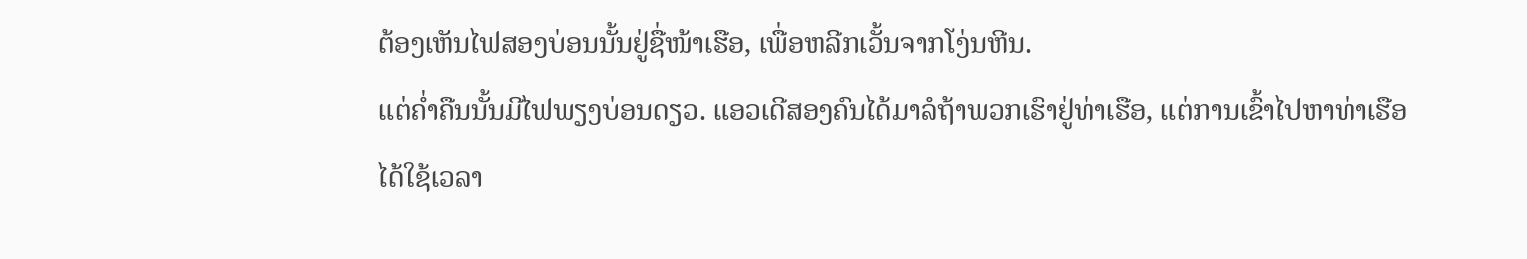ຕ້ອງເຫັນໄຟສອງບ່ອນນັ້ນຢູ່ຊື່ໜ້າເຮືອ, ເພື່ອຫລີກເວັ້ນຈາກໂງ່ນຫີນ.
ແຕ່ຄ່ຳຄືນນັ້ນມີໄຟພຽງບ່ອນດຽວ. ແອວເດີສອງຄົນໄດ້ມາລໍຖ້າພວກເຮົາຢູ່ທ່າເຮືອ, ແຕ່ການເຂົ້າໄປຫາທ່າເຮືອໄດ້ໃຊ້ເວລາ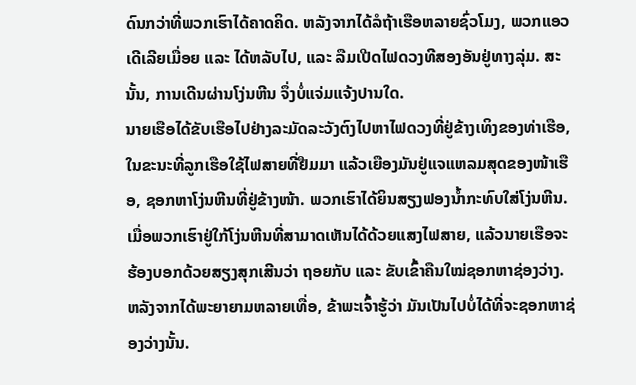ດົນກວ່າທີ່ພວກເຮົາໄດ້ຄາດຄິດ. ຫລັງຈາກໄດ້ລໍຖ້າເຮືອຫລາຍຊົ່ວໂມງ, ພວກແອວເດີເລີຍເມື່ອຍ ແລະ ໄດ້ຫລັບໄປ, ແລະ ລືມເປີດໄຟດວງທີສອງອັນຢູ່ທາງລຸ່ມ. ສະນັ້ນ, ການເດີນຜ່ານໂງ່ນຫີນ ຈຶ່ງບໍ່ແຈ່ມແຈ້ງປານໃດ.
ນາຍເຮືອໄດ້ຂັບເຮືອໄປຢ່າງລະມັດລະວັງຕົງໄປຫາໄຟດວງທີ່ຢູ່ຂ້າງເທິງຂອງທ່າເຮືອ, ໃນຂະນະທີ່ລູກເຮືອໃຊ້ໄຟສາຍທີ່ຢືມມາ ແລ້ວເຍືອງມັນຢູ່ແຈແຫລມສຸດຂອງໜ້າເຮືອ, ຊອກຫາໂງ່ນຫີນທີ່ຢູ່ຂ້າງໜ້າ. ພວກເຮົາໄດ້ຍິນສຽງຟອງນ້ຳກະທົບໃສ່ໂງ່ນຫີນ. ເມື່ອພວກເຮົາຢູ່ໃກ້ໂງ່ນຫີນທີ່ສາມາດເຫັນໄດ້ດ້ວຍແສງໄຟສາຍ, ແລ້ວນາຍເຮືອຈະຮ້ອງບອກດ້ວຍສຽງສຸກເສີນວ່າ ຖອຍກັບ ແລະ ຂັບເຂົ້າຄືນໃໝ່ຊອກຫາຊ່ອງວ່າງ.
ຫລັງຈາກໄດ້ພະຍາຍາມຫລາຍເທື່ອ, ຂ້າພະເຈົ້າຮູ້ວ່າ ມັນເປັນໄປບໍ່ໄດ້ທີ່ຈະຊອກຫາຊ່ອງວ່າງນັ້ນ.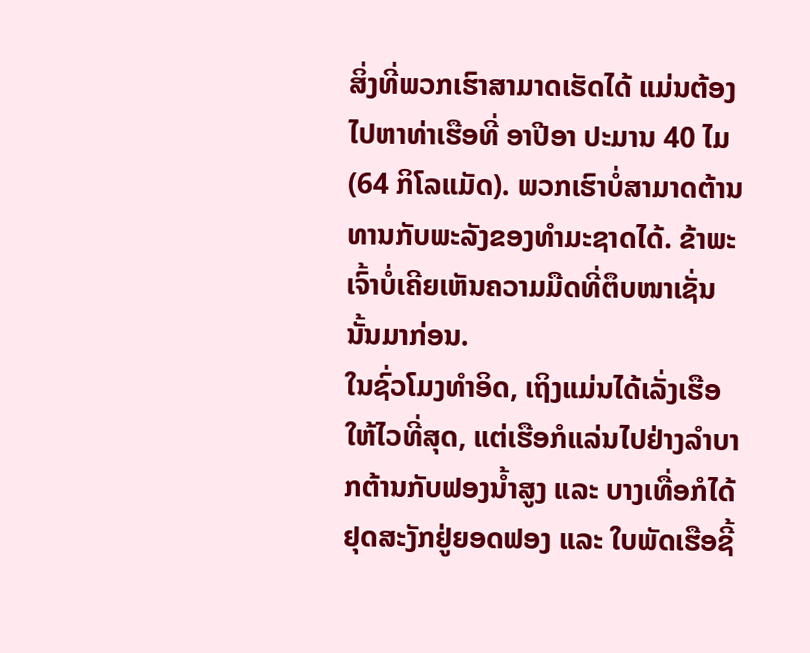ສິ່ງທີ່ພວກເຮົາສາມາດເຮັດໄດ້ ແມ່ນຕ້ອງໄປຫາທ່າເຮືອທີ່ ອາປີອາ ປະມານ 40 ໄມ (64 ກິໂລແມັດ). ພວກເຮົາບໍ່ສາມາດຕ້ານທານກັບພະລັງຂອງທຳມະຊາດໄດ້. ຂ້າພະເຈົ້າບໍ່ເຄີຍເຫັນຄວາມມືດທີ່ຕຶບໜາເຊັ່ນນັ້ນມາກ່ອນ.
ໃນຊົ່ວໂມງທຳອິດ, ເຖິງແມ່ນໄດ້ເລັ່ງເຮືອໃຫ້ໄວທີ່ສຸດ, ແຕ່ເຮືອກໍແລ່ນໄປຢ່າງລຳບາກຕ້ານກັບຟອງນ້ຳສູງ ແລະ ບາງເທື່ອກໍໄດ້ຢຸດສະງັກຢູ່ຍອດຟອງ ແລະ ໃບພັດເຮືອຊີ້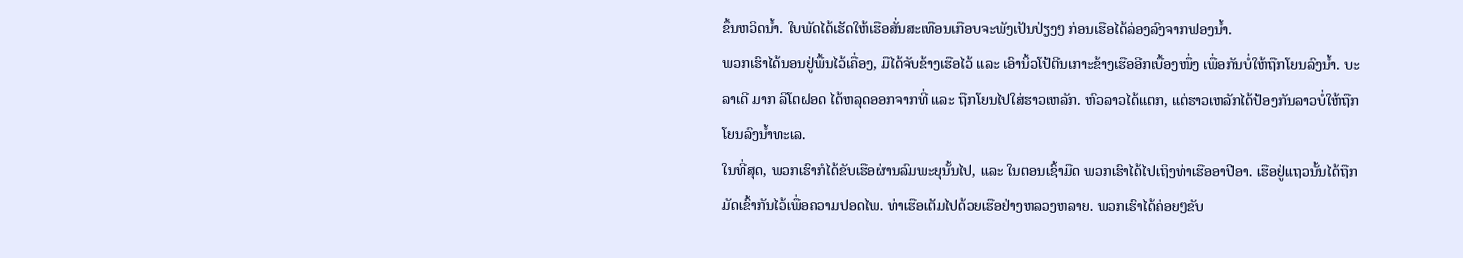ຂຶ້ນຫວິດນ້ຳ. ໃບພັດໄດ້ເຮັດໃຫ້ເຮືອສັ່ນສະເທືອນເກືອບຈະພັງເປັນປ່ຽງໆ ກ່ອນເຮືອໄດ້ລ່ອງລົງຈາກຟອງນ້ຳ.
ພວກເຮົາໄດ້ນອນຢູ່ພື້ນໄວ້ເຄື່ອງ, ມືໄດ້ຈັບຂ້າງເຮືອໄວ້ ແລະ ເອົານິ້ວໂປ້ຕີນເກາະຂ້າງເຮືອອີກເບື້ອງໜຶ່ງ ເພື່ອກັນບໍ່ໃຫ້ຖືກໂຍນລົງນ້ຳ. ບະລາເດີ ມາກ ລິໂຕຝອດ ໄດ້ຫລຸດອອກຈາກທີ່ ແລະ ຖືກໂຍນໄປໃສ່ຮາວເຫລັກ. ຫົວລາວໄດ້ແຕກ, ແຕ່ຮາວເຫລັກໄດ້ປ້ອງກັນລາວບໍ່ໃຫ້ຖືກໂຍນລົງນ້ຳທະເລ.
ໃນທີ່ສຸດ, ພວກເຮົາກໍໄດ້ຂັບເຮືອຜ່ານລົມພະຍຸນັ້ນໄປ, ແລະ ໃນຕອນເຊົ້າມືດ ພວກເຮົາໄດ້ໄປເຖິງທ່າເຮືອອາປີອາ. ເຮືອຢູ່ແຖວນັ້ນໄດ້ຖືກມັດເຂົ້າກັນໄວ້ເພື່ອຄວາມປອດໄພ. ທ່າເຮືອເຕັມໄປດ້ວຍເຮືອຢ່າງຫລວງຫລາຍ. ພວກເຮົາໄດ້ຄ່ອຍໆຂັບ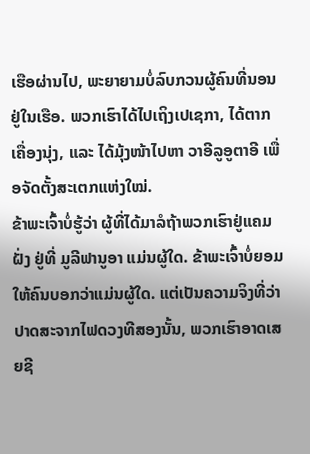ເຮືອຜ່ານໄປ, ພະຍາຍາມບໍ່ລົບກວນຜູ້ຄົນທີ່ນອນຢູ່ໃນເຮືອ. ພວກເຮົາໄດ້ໄປເຖິງເປເຊກາ, ໄດ້ຕາກເຄື່ອງນຸ່ງ, ແລະ ໄດ້ມຸ້ງໜ້າໄປຫາ ວາອີລູອູຕາອີ ເພື່ອຈັດຕັ້ງສະເຕກແຫ່ງໃໝ່.
ຂ້າພະເຈົ້າບໍ່ຮູ້ວ່າ ຜູ້ທີ່ໄດ້ມາລໍຖ້າພວກເຮົາຢູ່ແຄມຝັ່ງ ຢູ່ທີ່ ມູລີຟານູອາ ແມ່ນຜູ້ໃດ. ຂ້າພະເຈົ້າບໍ່ຍອມໃຫ້ຄົນບອກວ່າແມ່ນຜູ້ໃດ. ແຕ່ເປັນຄວາມຈິງທີ່ວ່າ ປາດສະຈາກໄຟດວງທີສອງນັ້ນ, ພວກເຮົາອາດເສຍຊີ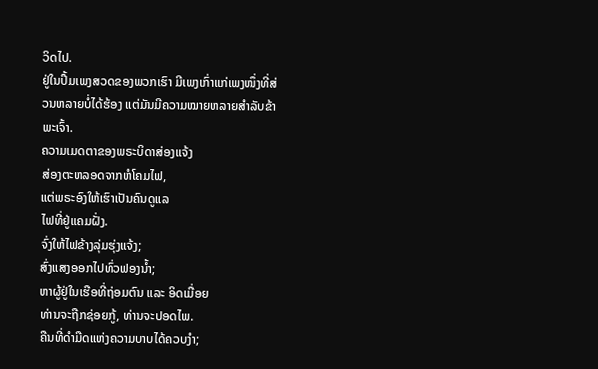ວິດໄປ.
ຢູ່ໃນປຶ້ມເພງສວດຂອງພວກເຮົາ ມີເພງເກົ່າແກ່ເພງໜຶ່ງທີ່ສ່ວນຫລາຍບໍ່ໄດ້ຮ້ອງ ແຕ່ມັນມີຄວາມໝາຍຫລາຍສຳລັບຂ້າພະເຈົ້າ.
ຄວາມເມດຕາຂອງພຣະບິດາສ່ອງແຈ້ງ
ສ່ອງຕະຫລອດຈາກຫໍໂຄມໄຟ,
ແຕ່ພຣະອົງໃຫ້ເຮົາເປັນຄົນດູແລ
ໄຟທີ່ຢູ່ແຄມຝັ່ງ.
ຈົ່ງໃຫ້ໄຟຂ້າງລຸ່ມຮຸ່ງແຈ້ງ;
ສົ່ງແສງອອກໄປທົ່ວຟອງນ້ຳ;
ຫາຜູ້ຢູ່ໃນເຮືອທີ່ຖ່ອມຕົນ ແລະ ອິດເມື່ອຍ
ທ່ານຈະຖືກຊ່ອຍກູ້, ທ່ານຈະປອດໄພ.
ຄືນທີ່ດຳມືດແຫ່ງຄວາມບາບໄດ້ຄວບງຳ;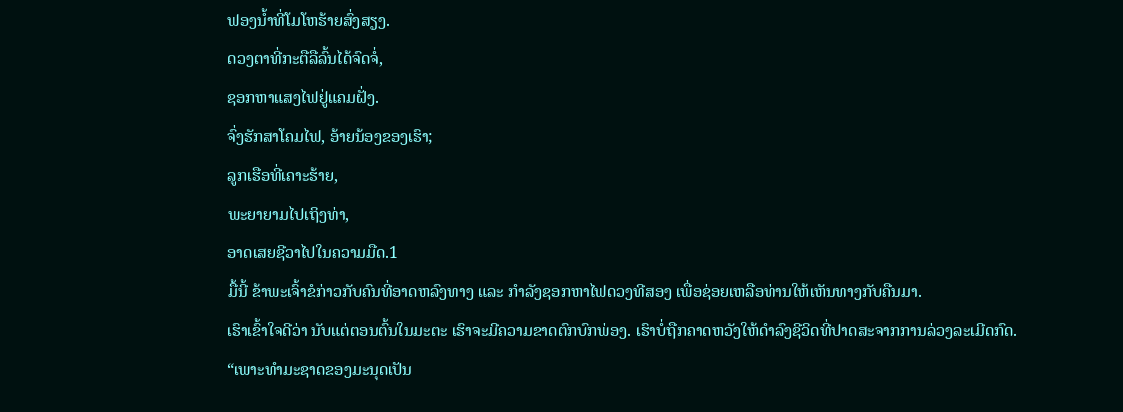ຟອງນ້ຳທີ່ໂມໂຫຮ້າຍສົ່ງສຽງ.
ດວງຕາທີ່ກະຕືລືລົ້ນໄດ້ຈົດຈໍ່,
ຊອກຫາແສງໄຟຢູ່ແຄມຝັ່ງ.
ຈົ່ງຮັກສາໂຄມໄຟ, ອ້າຍນ້ອງຂອງເຮົາ;
ລູກເຮືອທີ່ເຄາະຮ້າຍ,
ພະຍາຍາມໄປເຖິງທ່າ,
ອາດເສຍຊີວາໄປໃນຄວາມມືດ.1
ມື້ນີ້ ຂ້າພະເຈົ້າຂໍກ່າວກັບຄົນທີ່ອາດຫລົງທາງ ແລະ ກຳລັງຊອກຫາໄຟດວງທີສອງ ເພື່ອຊ່ອຍເຫລືອທ່ານໃຫ້ເຫັນທາງກັບຄືນມາ.
ເຮົາເຂົ້າໃຈດີວ່າ ນັບແຕ່ຕອນຕົ້ນໃນມະຕະ ເຮົາຈະມີຄວາມຂາດຕົກບົກພ່ອງ. ເຮົາບໍ່ຖືກຄາດຫວັງໃຫ້ດຳລົງຊີວິດທີ່ປາດສະຈາກການລ່ວງລະເມີດກົດ.
“ເພາະທຳມະຊາດຂອງມະນຸດເປັນ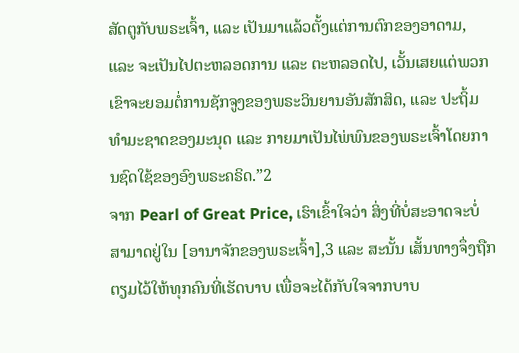ສັດຕູກັບພຣະເຈົ້າ, ແລະ ເປັນມາແລ້ວຕັ້ງແຕ່ການຕົກຂອງອາດາມ, ແລະ ຈະເປັນໄປຕະຫລອດການ ແລະ ຕະຫລອດໄປ, ເວັ້ນເສຍແຕ່ພວກເຂົາຈະຍອມຕໍ່ການຊັກຈູງຂອງພຣະວິນຍານອັນສັກສິດ, ແລະ ປະຖິ້ມທຳມະຊາດຂອງມະນຸດ ແລະ ກາຍມາເປັນໄພ່ພົນຂອງພຣະເຈົ້າໂດຍການຊົດໃຊ້ຂອງອົງພຣະຄຣິດ.”2
ຈາກ Pearl of Great Price, ເຮົາເຂົ້າໃຈວ່າ ສິ່ງທີ່ບໍ່ສະອາດຈະບໍ່ສາມາດຢູ່ໃນ [ອານາຈັກຂອງພຣະເຈົ້າ],3 ແລະ ສະນັ້ນ ເສັ້ນທາງຈຶ່ງຖືກຕຽມໄວ້ໃຫ້ທຸກຄົນທີ່ເຮັດບາບ ເພື່ອຈະໄດ້ກັບໃຈຈາກບາບ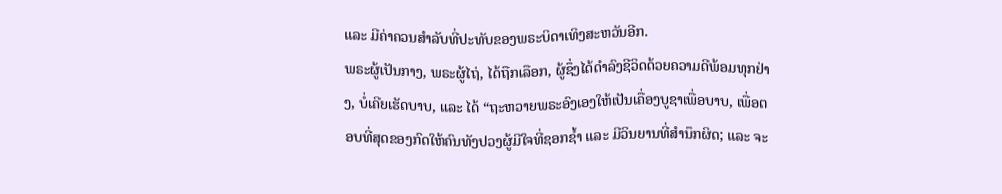ແລະ ມີຄ່າຄວນສຳລັບທີ່ປະທັບຂອງພຣະບິດາເທິງສະຫວັນອີກ.
ພຣະຜູ້ເປັນກາງ, ພຣະຜູ້ໄຖ່, ໄດ້ຖືກເລືອກ, ຜູ້ຊຶ່ງໄດ້ດຳລົງຊີວິດດ້ວຍຄວາມດີພ້ອມທຸກຢ່າງ, ບໍ່ເຄີຍເຮັດບາບ, ແລະ ໄດ້ “ຖະຫວາຍພຣະອົງເອງໃຫ້ເປັນເຄື່ອງບູຊາເພື່ອບາບ, ເພື່ອຕອບທີ່ສຸດຂອງກົດໃຫ້ຄົນທັງປວງຜູ້ມີໃຈທີ່ຊອກຊ້ຳ ແລະ ມີວິນຍານທີ່ສຳນຶກຜິດ; ແລະ ຈະ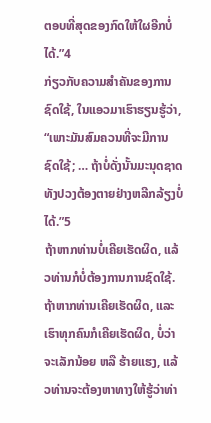ຕອບທີ່ສຸດຂອງກົດໃຫ້ໃຜອີກບໍ່ໄດ້.”4
ກ່ຽວກັບຄວາມສຳຄັນຂອງການຊົດໃຊ້, ໃນແອວມາເຮົາຮຽນຮູ້ວ່າ, “ເພາະມັນສົມຄວນທີ່ຈະມີການຊົດໃຊ້; … ຖ້າບໍ່ດັ່ງນັ້ນມະນຸດຊາດທັງປວງຕ້ອງຕາຍຢ່າງຫລີກລ້ຽງບໍ່ໄດ້.”5
ຖ້າຫາກທ່ານບໍ່ເຄີຍເຮັດຜິດ, ແລ້ວທ່ານກໍບໍ່ຕ້ອງການການຊົດໃຊ້. ຖ້າຫາກທ່ານເຄີຍເຮັດຜິດ, ແລະ ເຮົາທຸກຄົນກໍເຄີຍເຮັດຜິດ, ບໍ່ວ່າຈະເລັກນ້ອຍ ຫລື ຮ້າຍແຮງ, ແລ້ວທ່ານຈະຕ້ອງຫາທາງໃຫ້ຮູ້ວ່າທ່າ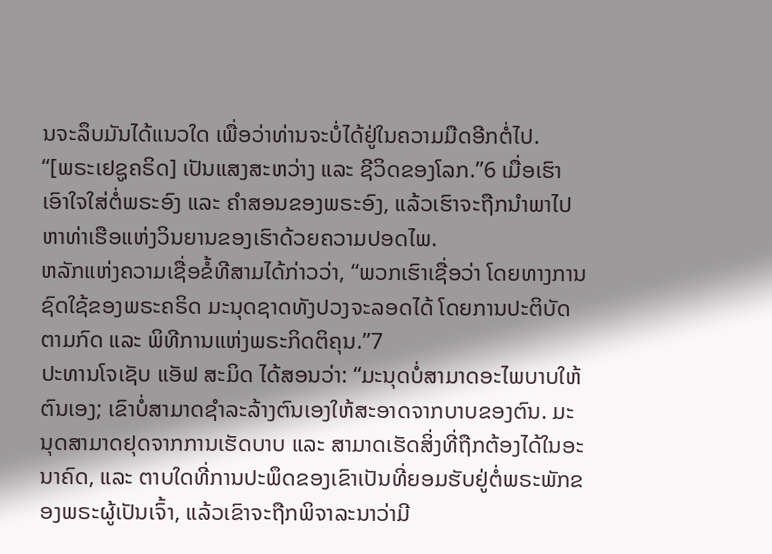ນຈະລຶບມັນໄດ້ແນວໃດ ເພື່ອວ່າທ່ານຈະບໍ່ໄດ້ຢູ່ໃນຄວາມມືດອີກຕໍ່ໄປ.
“[ພຣະເຢຊູຄຣິດ] ເປັນແສງສະຫວ່າງ ແລະ ຊີວິດຂອງໂລກ.”6 ເມື່ອເຮົາເອົາໃຈໃສ່ຕໍ່ພຣະອົງ ແລະ ຄຳສອນຂອງພຣະອົງ, ແລ້ວເຮົາຈະຖືກນຳພາໄປຫາທ່າເຮືອແຫ່ງວິນຍານຂອງເຮົາດ້ວຍຄວາມປອດໄພ.
ຫລັກແຫ່ງຄວາມເຊື່ອຂໍ້ທີສາມໄດ້ກ່າວວ່າ, “ພວກເຮົາເຊື່ອວ່າ ໂດຍທາງການຊົດໃຊ້ຂອງພຣະຄຣິດ ມະນຸດຊາດທັງປວງຈະລອດໄດ້ ໂດຍການປະຕິບັດຕາມກົດ ແລະ ພິທີການແຫ່ງພຣະກິດຕິຄຸນ.”7
ປະທານໂຈເຊັບ ແອັຟ ສະມິດ ໄດ້ສອນວ່າ: “ມະນຸດບໍ່ສາມາດອະໄພບາບໃຫ້ຕົນເອງ; ເຂົາບໍ່ສາມາດຊຳລະລ້າງຕົນເອງໃຫ້ສະອາດຈາກບາບຂອງຕົນ. ມະນຸດສາມາດຢຸດຈາກການເຮັດບາບ ແລະ ສາມາດເຮັດສິ່ງທີ່ຖືກຕ້ອງໄດ້ໃນອະນາຄົດ, ແລະ ຕາບໃດທີ່ການປະພຶດຂອງເຂົາເປັນທີ່ຍອມຮັບຢູ່ຕໍ່ພຣະພັກຂອງພຣະຜູ້ເປັນເຈົ້າ, ແລ້ວເຂົາຈະຖືກພິຈາລະນາວ່າມີ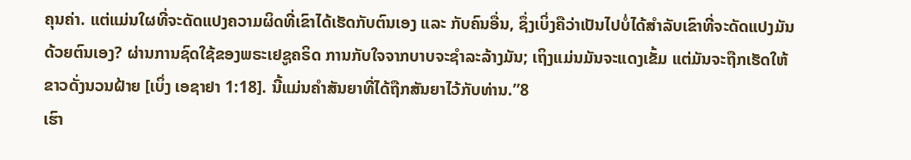ຄຸນຄ່າ. ແຕ່ແມ່ນໃຜທີ່ຈະດັດແປງຄວາມຜິດທີ່ເຂົາໄດ້ເຮັດກັບຕົນເອງ ແລະ ກັບຄົນອື່ນ, ຊຶ່ງເບິ່ງຄືວ່າເປັນໄປບໍ່ໄດ້ສຳລັບເຂົາທີ່ຈະດັດແປງມັນດ້ວຍຕົນເອງ? ຜ່ານການຊົດໃຊ້ຂອງພຣະເຢຊູຄຣິດ ການກັບໃຈຈາກບາບຈະຊຳລະລ້າງມັນ; ເຖິງແມ່ນມັນຈະແດງເຂັ້ມ ແຕ່ມັນຈະຖືກເຮັດໃຫ້ຂາວດັ່ງນວນຝ້າຍ [ເບິ່ງ ເອຊາຢາ 1:18]. ນີ້ແມ່ນຄຳສັນຍາທີ່ໄດ້ຖືກສັນຍາໄວ້ກັບທ່ານ.”8
ເຮົາ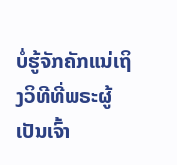ບໍ່ຮູ້ຈັກຄັກແນ່ເຖິງວິທີທີ່ພຣະຜູ້ເປັນເຈົ້າ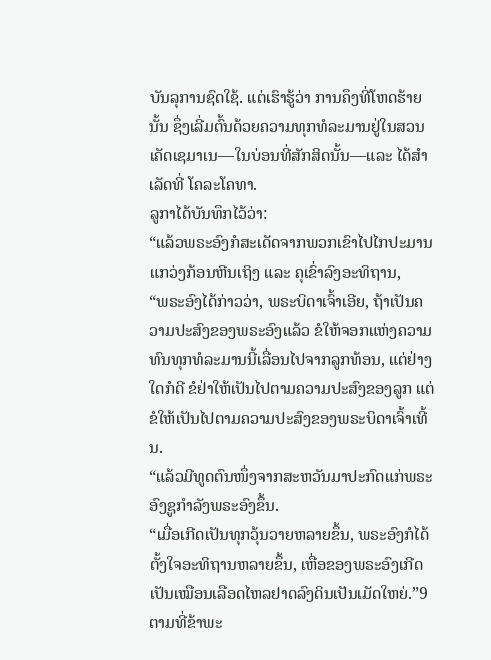ບັນລຸການຊົດໃຊ້. ແຕ່ເຮົາຮູ້ວ່າ ການຄຶງທີ່ໂຫດຮ້າຍນັ້ນ ຊຶ່ງເລີ່ມຕົ້ນດ້ວຍຄວາມທຸກທໍລະມານຢູ່ໃນສວນເຄັດເຊມາເນ—ໃນບ່ອນທີ່ສັກສິດນັ້ນ—ແລະ ໄດ້ສຳເລັດທີ່ ໂຄລະໂຄທາ.
ລູກາໄດ້ບັນທຶກໄວ້ວ່າ:
“ແລ້ວພຣະອົງກໍສະເດັດຈາກພວກເຂົາໄປໄກປະມານແກວ່ງກ້ອນຫີນເຖິງ ແລະ ຄຸເຂົ່າລົງອະທິຖານ,
“ພຣະອົງໄດ້ກ່າວວ່າ, ພຣະບິດາເຈົ້າເອີຍ, ຖ້າເປັນຄວາມປະສົງຂອງພຣະອົງແລ້ວ ຂໍໃຫ້ຈອກແຫ່ງຄວາມທົນທຸກທໍລະມານນີ້ເລື່ອນໄປຈາກລູກທ້ອນ, ແຕ່ຢ່າງໃດກໍດີ ຂໍຢ່າໃຫ້ເປັນໄປຕາມຄວາມປະສົງຂອງລູກ ແຕ່ຂໍໃຫ້ເປັນໄປຕາມຄວາມປະສົງຂອງພຣະບິດາເຈົ້າເທີ້ນ.
“ແລ້ວມີທູດຕົນໜຶ່ງຈາກສະຫວັນມາປະກົດແກ່ພຣະອົງຊູກຳລັງພຣະອົງຂຶ້ນ.
“ເມື່ອເກີດເປັນທຸກວຸ້ນວາຍຫລາຍຂຶ້ນ, ພຣະອົງກໍໄດ້ຕັ້ງໃຈອະທິຖານຫລາຍຂຶ້ນ, ເຫື່ອຂອງພຣະອົງເກີດເປັນເໝືອນເລືອດໄຫລຢາດລົງດິນເປັນເມັດໃຫຍ່.”9
ຕາມທີ່ຂ້າພະ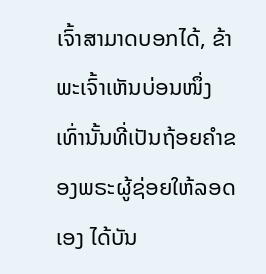ເຈົ້າສາມາດບອກໄດ້, ຂ້າພະເຈົ້າເຫັນບ່ອນໜຶ່ງເທົ່ານັ້ນທີ່ເປັນຖ້ອຍຄຳຂອງພຣະຜູ້ຊ່ອຍໃຫ້ລອດເອງ ໄດ້ບັນ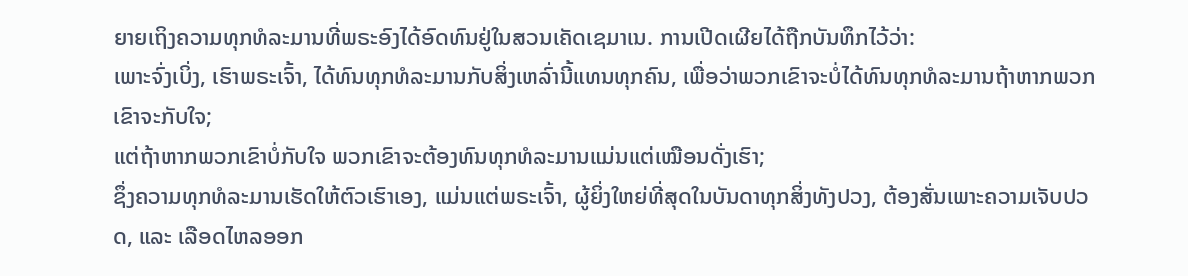ຍາຍເຖິງຄວາມທຸກທໍລະມານທີ່ພຣະອົງໄດ້ອົດທົນຢູ່ໃນສວນເຄັດເຊມາເນ. ການເປີດເຜີຍໄດ້ຖືກບັນທຶກໄວ້ວ່າ:
ເພາະຈົ່ງເບິ່ງ, ເຮົາພຣະເຈົ້າ, ໄດ້ທົນທຸກທໍລະມານກັບສິ່ງເຫລົ່ານີ້ແທນທຸກຄົນ, ເພື່ອວ່າພວກເຂົາຈະບໍ່ໄດ້ທົນທຸກທໍລະມານຖ້າຫາກພວກເຂົາຈະກັບໃຈ;
ແຕ່ຖ້າຫາກພວກເຂົາບໍ່ກັບໃຈ ພວກເຂົາຈະຕ້ອງທົນທຸກທໍລະມານແມ່ນແຕ່ເໝືອນດັ່ງເຮົາ;
ຊຶ່ງຄວາມທຸກທໍລະມານເຮັດໃຫ້ຕົວເຮົາເອງ, ແມ່ນແຕ່ພຣະເຈົ້າ, ຜູ້ຍິ່ງໃຫຍ່ທີ່ສຸດໃນບັນດາທຸກສິ່ງທັງປວງ, ຕ້ອງສັ່ນເພາະຄວາມເຈັບປວດ, ແລະ ເລືອດໄຫລອອກ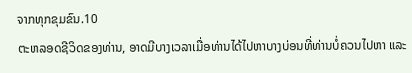ຈາກທຸກຂຸມຂົນ.10
ຕະຫລອດຊີວິດຂອງທ່ານ, ອາດມີບາງເວລາເມື່ອທ່ານໄດ້ໄປຫາບາງບ່ອນທີ່ທ່ານບໍ່ຄວນໄປຫາ ແລະ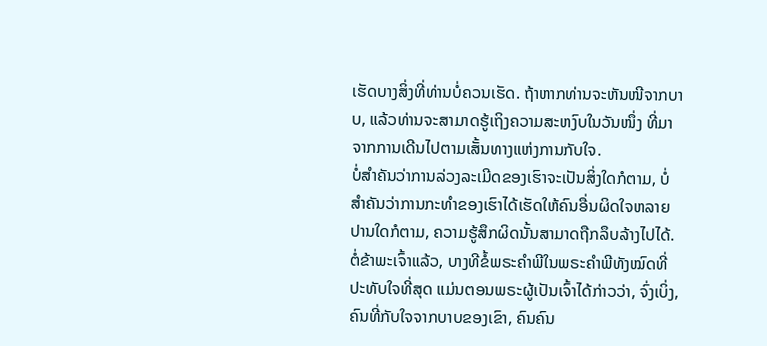ເຮັດບາງສິ່ງທີ່ທ່ານບໍ່ຄວນເຮັດ. ຖ້າຫາກທ່ານຈະຫັນໜີຈາກບາບ, ແລ້ວທ່ານຈະສາມາດຮູ້ເຖິງຄວາມສະຫງົບໃນວັນໜຶ່ງ ທີ່ມາຈາກການເດີນໄປຕາມເສັ້ນທາງແຫ່ງການກັບໃຈ.
ບໍ່ສຳຄັນວ່າການລ່ວງລະເມີດຂອງເຮົາຈະເປັນສິ່ງໃດກໍຕາມ, ບໍ່ສຳຄັນວ່າການກະທຳຂອງເຮົາໄດ້ເຮັດໃຫ້ຄົນອື່ນຜິດໃຈຫລາຍປານໃດກໍຕາມ, ຄວາມຮູ້ສຶກຜິດນັ້ນສາມາດຖືກລຶບລ້າງໄປໄດ້. ຕໍ່ຂ້າພະເຈົ້າແລ້ວ, ບາງທີຂໍ້ພຣະຄຳພີໃນພຣະຄຳພີທັງໝົດທີ່ປະທັບໃຈທີ່ສຸດ ແມ່ນຕອນພຣະຜູ້ເປັນເຈົ້າໄດ້ກ່າວວ່າ, ຈົ່ງເບິ່ງ, ຄົນທີ່ກັບໃຈຈາກບາບຂອງເຂົາ, ຄົນຄົນ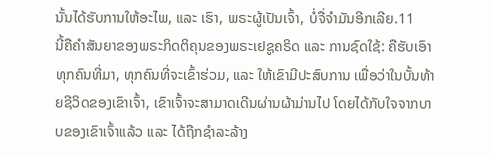ນັ້ນໄດ້ຮັບການໃຫ້ອະໄພ, ແລະ ເຮົາ, ພຣະຜູ້ເປັນເຈົ້າ, ບໍ່ຈື່ຈຳມັນອີກເລີຍ.11
ນີ້ຄືຄຳສັນຍາຂອງພຣະກິດຕິຄຸນຂອງພຣະເຢຊູຄຣິດ ແລະ ການຊົດໃຊ້: ຄືຮັບເອົາທຸກຄົນທີ່ມາ, ທຸກຄົນທີ່ຈະເຂົ້າຮ່ວມ, ແລະ ໃຫ້ເຂົາມີປະສົບການ ເພື່ອວ່າໃນບັ້ນທ້າຍຊີວິດຂອງເຂົາເຈົ້າ, ເຂົາເຈົ້າຈະສາມາດເດີນຜ່ານຜ້າມ່ານໄປ ໂດຍໄດ້ກັບໃຈຈາກບາບຂອງເຂົາເຈົ້າແລ້ວ ແລະ ໄດ້ຖືກຊຳລະລ້າງ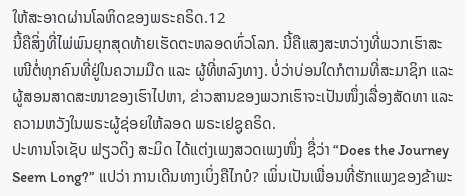ໃຫ້ສະອາດຜ່ານໂລຫິດຂອງພຣະຄຣິດ.12
ນີ້ຄືສິ່ງທີ່ໄພ່ພົນຍຸກສຸດທ້າຍເຮັດຕະຫລອດທົ່ວໂລກ. ນີ້ຄືແສງສະຫວ່າງທີ່ພວກເຮົາສະເໜີຕໍ່ທຸກຄົນທີ່ຢູ່ໃນຄວາມມືດ ແລະ ຜູ້ທີ່ຫລົງທາງ. ບໍ່ວ່າບ່ອນໃດກໍຕາມທີ່ສະມາຊິກ ແລະ ຜູ້ສອນສາດສະໜາຂອງເຮົາໄປຫາ, ຂ່າວສານຂອງພວກເຮົາຈະເປັນໜຶ່ງເລື່ອງສັດທາ ແລະ ຄວາມຫວັງໃນພຣະຜູ້ຊ່ອຍໃຫ້ລອດ ພຣະເຢຊູຄຣິດ.
ປະທານໂຈເຊັບ ຟຽວດິງ ສະມິດ ໄດ້ແຕ່ງເພງສວດເພງໜຶ່ງ ຊື່ວ່າ “Does the Journey Seem Long?” ແປວ່າ ການເດີນທາງເບິ່ງຄືໄກບໍ? ເພິ່ນເປັນເພື່ອນທີ່ຮັກແພງຂອງຂ້າພະ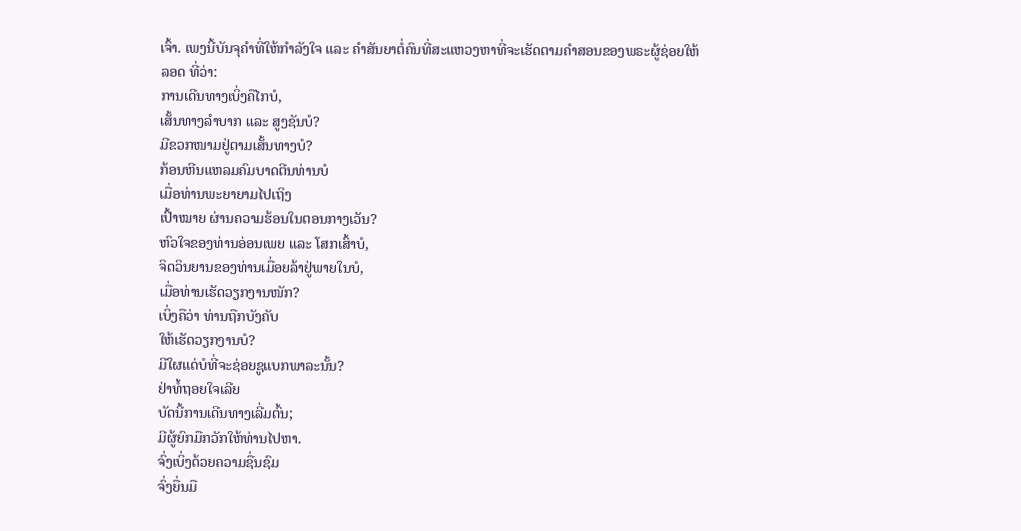ເຈົ້າ. ເພງນີ້ບັນຈຸຄຳທີ່ໃຫ້ກຳລັງໃຈ ແລະ ຄຳສັນຍາຕໍ່ຄົນທີ່ສະແຫວງຫາທີ່ຈະເຮັດຕາມຄຳສອນຂອງພຣະຜູ້ຊ່ອຍໃຫ້ລອດ ທີ່ວ່າ:
ການເດີນທາງເບິ່ງຄືໄກບໍ,
ເສັ້ນທາງລຳບາກ ແລະ ສູງຊັນບໍ?
ມີຂວກໜາມຢູ່ຕາມເສັ້ນທາງບໍ?
ກ້ອນຫີນແຫລມຄົມບາດຕີນທ່ານບໍ
ເມື່ອທ່ານພະຍາຍາມໄປເຖິງ
ເປົ້າໝາຍ ຜ່ານຄວາມຮ້ອນໃນຕອນກາງເວັນ?
ຫົວໃຈຂອງທ່ານອ່ອນເພຍ ແລະ ໂສກເສົ້າບໍ,
ຈິດວິນຍານຂອງທ່ານເມື່ອຍລ້າຢູ່ພາຍໃນບໍ,
ເມື່ອທ່ານເຮັດວຽກງານໜັກ?
ເບິ່ງຄືວ່າ ທ່ານຖືກບັງຄັບ
ໃຫ້ເຮັດວຽກງານບໍ?
ມີໃຜແດ່ບໍທີ່ຈະຊ່ອຍຊູແບກພາລະນັ້ນ?
ຢ່າທໍ້ຖອຍໃຈເລີຍ
ບັດນີ້ການເດີນທາງເລີ່ມຕົ້ນ;
ມີຜູ້ຍົກມືກວັກໃຫ້ທ່ານໄປຫາ.
ຈົ່ງເບິ່ງດ້ວຍຄວາມຊື່ນຊົມ
ຈົ່ງຍື່ນມື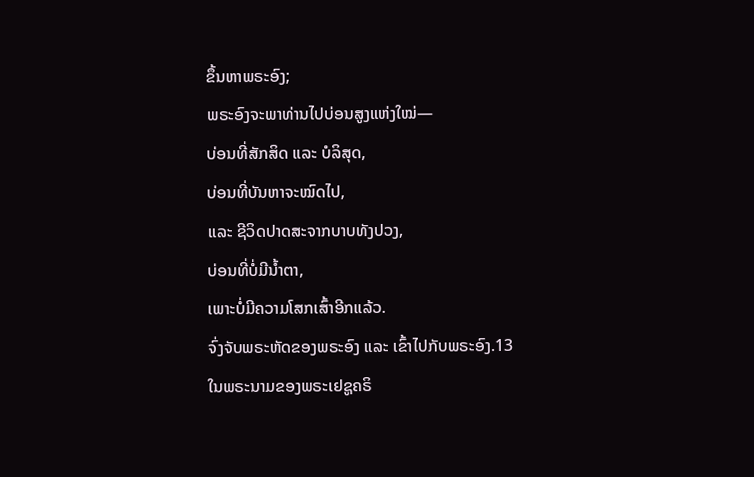ຂຶ້ນຫາພຣະອົງ;
ພຣະອົງຈະພາທ່ານໄປບ່ອນສູງແຫ່ງໃໝ່—
ບ່ອນທີ່ສັກສິດ ແລະ ບໍລິສຸດ,
ບ່ອນທີ່ບັນຫາຈະໝົດໄປ,
ແລະ ຊີວິດປາດສະຈາກບາບທັງປວງ,
ບ່ອນທີ່ບໍ່ມີນ້ຳຕາ,
ເພາະບໍ່ມີຄວາມໂສກເສົ້າອີກແລ້ວ.
ຈົ່ງຈັບພຣະຫັດຂອງພຣະອົງ ແລະ ເຂົ້າໄປກັບພຣະອົງ.13
ໃນພຣະນາມຂອງພຣະເຢຊູຄຣິ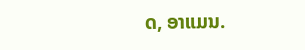ດ, ອາແມນ.